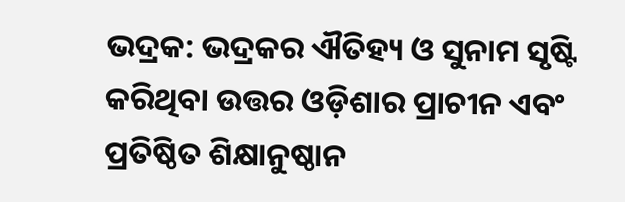ଭଦ୍ରକ: ଭଦ୍ରକର ଐତିହ୍ୟ ଓ ସୁନାମ ସୃଷ୍ଟି କରିଥିବା ଉତ୍ତର ଓଡ଼ିଶାର ପ୍ରାଚୀନ ଏବଂ ପ୍ରତିଷ୍ଠିତ ଶିକ୍ଷାନୁଷ୍ଠାନ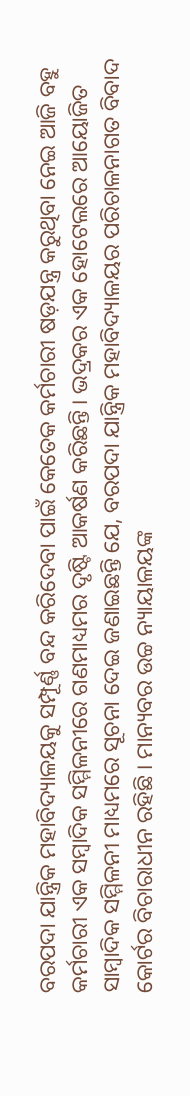ବରପଦା ଯାନ୍ତ୍ରିକ ମହାବିଦ୍ୟାଳୟକୁ ସମ୍ପୂର୍ଣ୍ଣ ବନ୍ଦ କରିଦେବା ପାଇଁ କେତେକ କର୍ମଚାରୀ ଷଡ଼ଯନ୍ତ୍ର କରୁଥିବା ନେଇ ଆଜି ବହୁ କର୍ମଚାରୀ ଏକ ସମ୍ବାଦିକ ସମ୍ମିଳନୀରେ ଗଣମାଧ୍ୟମର ଦୃଷ୍ଟି ଆକର୍ଷଣ କରିଛନ୍ତି । ଭଦ୍ରକର ଏକ ହୋଟେଲରେ ଆୟୋଜିତ ସାମ୍ବାଦିକ ସମ୍ମିଳନୀ ମାଧ୍ୟମରେ ସୂଚନା ଦେଇ ଜଣାଇଛନ୍ତି ଯେ, ବରପଦା ଯାନ୍ତ୍ରିକ ମହାବିଦ୍ୟାଳୟର ପରିଚାଳନାଗତ ବିବାଦ କୋର୍ଟର ବିଚାରାଧୀନ ରହିଛି । ମାନ୍ୟବର ଉଚ୍ଚ ନ୍ୟାୟାଳୟଙ୍କ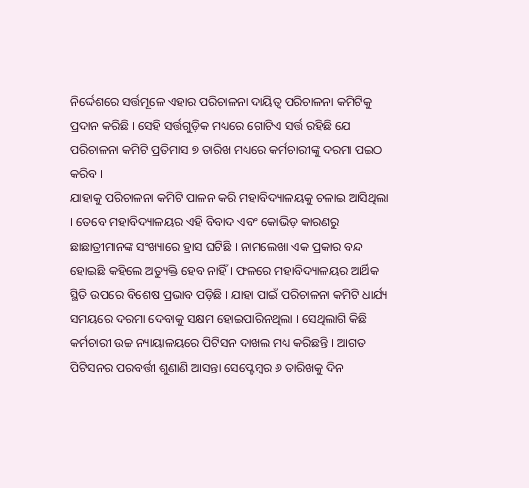ନିର୍ଦ୍ଦେଶରେ ସର୍ତ୍ତମୂଳେ ଏହାର ପରିଚାଳନା ଦାୟିତ୍ୱ ପରିଚାଳନା କମିଟିକୁ ପ୍ରଦାନ କରିଛି । ସେହି ସର୍ତ୍ତଗୁଡ଼ିକ ମଧ୍ୟରେ ଗୋଟିଏ ସର୍ତ୍ତ ରହିଛି ଯେ ପରିଚାଳନା କମିଟି ପ୍ରତିମାସ ୭ ତାରିଖ ମଧ୍ୟରେ କର୍ମଚାରୀଙ୍କୁ ଦରମା ପଇଠ କରିବ ।
ଯାହାକୁ ପରିଚାଳନା କମିଟି ପାଳନ କରି ମହାବିଦ୍ୟାଳୟକୁ ଚଳାଇ ଆସିଥିଲା । ତେବେ ମହାବିଦ୍ୟାଳୟର ଏହି ବିବାଦ ଏବଂ କୋଭିଡ଼ କାରଣରୁ ଛାଛାତ୍ରୀମାନଙ୍କ ସଂଖ୍ୟାରେ ହ୍ରାସ ଘଟିଛି । ନାମଲେଖା ଏକ ପ୍ରକାର ବନ୍ଦ ହୋଇଛି କହିଲେ ଅତ୍ୟୁକ୍ତି ହେବ ନାହିଁ । ଫଳରେ ମହାବିଦ୍ୟାଳୟର ଆର୍ଥିକ ସ୍ଥିତି ଉପରେ ବିଶେଷ ପ୍ରଭାବ ପଡ଼ିଛି । ଯାହା ପାଇଁ ପରିଚାଳନା କମିଟି ଧାର୍ଯ୍ୟ ସମୟରେ ଦରମା ଦେବାକୁ ସକ୍ଷମ ହୋଇପାରିନଥିଲା । ସେଥିଲାଗି କିଛି କର୍ମଚାରୀ ଉଚ୍ଚ ନ୍ୟାୟାଳୟରେ ପିଟିସନ ଦାଖଲ ମଧ୍ୟ କରିଛନ୍ତି । ଆଗତ ପିଟିସନର ପରବର୍ତ୍ତୀ ଶୁଣାଣି ଆସନ୍ତା ସେପ୍ଟେମ୍ବର ୬ ତାରିଖକୁ ଦିନ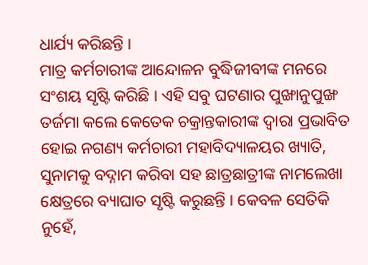ଧାର୍ଯ୍ୟ କରିଛନ୍ତି ।
ମାତ୍ର କର୍ମଚାରୀଙ୍କ ଆନ୍ଦୋଳନ ବୁଦ୍ଧିଜୀବୀଙ୍କ ମନରେ ସଂଶୟ ସୃଷ୍ଟି କରିଛି । ଏହି ସବୁ ଘଟଣାର ପୁଙ୍ଖାନୁପୁଙ୍ଖ ତର୍ଜମା କଲେ କେତେକ ଚକ୍ରାନ୍ତକାରୀଙ୍କ ଦ୍ୱାରା ପ୍ରଭାବିତ ହୋଇ ନଗଣ୍ୟ କର୍ମଚାରୀ ମହାବିଦ୍ୟାଳୟର ଖ୍ୟାତି, ସୁନାମକୁ ବଦ୍ନାମ କରିବା ସହ ଛାତ୍ରଛାତ୍ରୀଙ୍କ ନାମଲେଖା କ୍ଷେତ୍ରରେ ବ୍ୟାଘାତ ସୃଷ୍ଟି କରୁଛନ୍ତି । କେବଳ ସେତିକି ନୁହେଁ,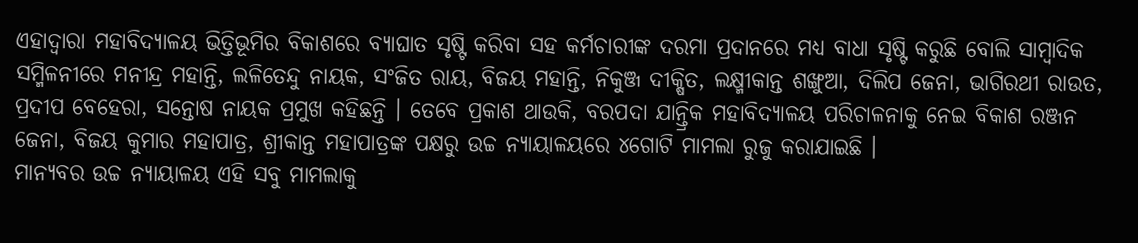ଏହାଦ୍ୱାରା ମହାବିଦ୍ୟାଳୟ ଭିତ୍ତିଭୂମିର ବିକାଶରେ ବ୍ୟାଘାତ ସୃଷ୍ଟି କରିବା ସହ କର୍ମଚାରୀଙ୍କ ଦରମା ପ୍ରଦାନରେ ମଧ୍ୟ ବାଧା ସୃଷ୍ଟି କରୁଛି ବୋଲି ସାମ୍ବାଦିକ ସମ୍ମିଳନୀରେ ମନୀନ୍ଦ୍ର ମହାନ୍ତି, ଲଳିତେନ୍ଦୁ ନାୟକ, ସଂଜିତ ରାୟ, ବିଜୟ ମହାନ୍ତି, ନିକୁଞ୍ଜ ଦୀକ୍ଷିତ, ଲକ୍ଷ୍ମୀକାନ୍ତ ଶଙ୍ଖୁଆ, ଦିଲିପ ଜେନା, ଭାଗିରଥୀ ରାଉତ, ପ୍ରଦୀପ ବେହେରା, ସନ୍ତୋଷ ନାୟକ ପ୍ରମୁଖ କହିଛନ୍ତି । ତେବେ ପ୍ରକାଶ ଥାଉକି, ବରପଦା ଯାନ୍ତ୍ରିକ ମହାବିଦ୍ୟାଳୟ ପରିଚାଳନାକୁ ନେଇ ବିକାଶ ରଞ୍ଜନ ଜେନା, ବିଜୟ କୁମାର ମହାପାତ୍ର, ଶ୍ରୀକାନ୍ତ ମହାପାତ୍ରଙ୍କ ପକ୍ଷରୁ ଉଚ୍ଚ ନ୍ୟାୟାଳୟରେ ୪ଗୋଟି ମାମଲା ରୁଜୁ କରାଯାଇଛି ।
ମାନ୍ୟବର ଉଚ୍ଚ ନ୍ୟାୟାଳୟ ଏହି ସବୁ ମାମଲାକୁ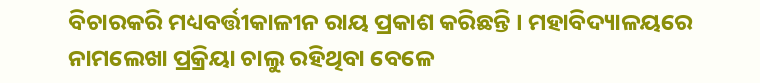ବିଚାରକରି ମଧ୍ୟବର୍ତ୍ତୀକାଳୀନ ରାୟ ପ୍ରକାଶ କରିଛନ୍ତି । ମହାବିଦ୍ୟାଳୟରେ ନାମଲେଖା ପ୍ରକ୍ରିୟା ଚାଲୁ ରହିଥିବା ବେଳେ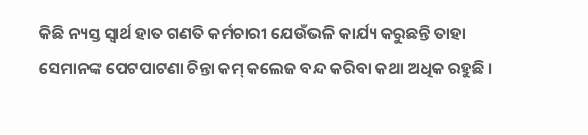କିଛି ନ୍ୟସ୍ତ ସ୍ୱାର୍ଥ ହାତ ଗଣତି କର୍ମଚାରୀ ଯେଉଁଭଳି କାର୍ଯ୍ୟ କରୁଛନ୍ତି ତାହା ସେମାନଙ୍କ ପେଟପାଟଣା ଚିନ୍ତା କମ୍ କଲେଜ ବନ୍ଦ କରିବା କଥା ଅଧିକ ରହୁଛି ।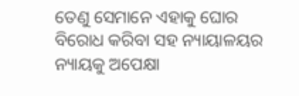ତେଣୁ ସେମାନେ ଏହାକୁ ଘୋର ବିରୋଧ କରିବା ସହ ନ୍ୟାୟାଳୟର ନ୍ୟାୟକୁ ଅପେକ୍ଷା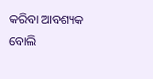କରିବା ଆବଶ୍ୟକ ବୋଲି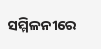ସମ୍ମିଳନୀରେ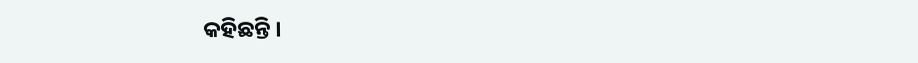କହିଛନ୍ତି ।